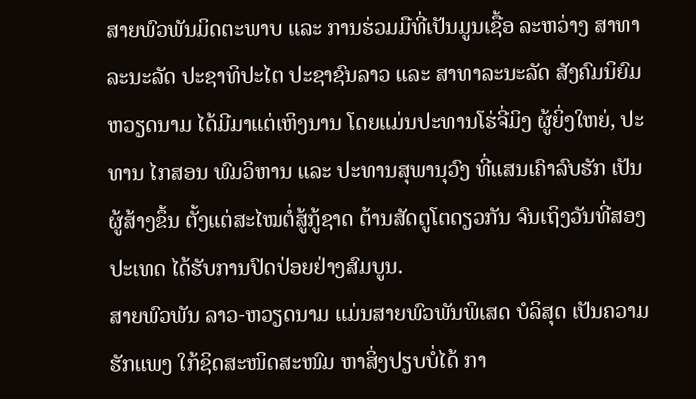ສາຍພົວພັນມິດຕະພາບ ແລະ ການຮ່ວມມືທີ່ເປັນມູນເຊື້ອ ລະຫວ່າງ ສາທາລະນະລັດ ປະຊາທິປະໄຕ ປະຊາຊົນລາວ ແລະ ສາທາລະນະລັດ ສັງຄົມນິຍົມຫວຽດນາມ ໄດ້ມີມາແຕ່ເຫິງນານ ໂດຍແມ່ນປະທານໂຮ່ຈີ່ມິງ ຜູ້ຍິ່ງໃຫຍ່, ປະທານ ໄກສອນ ພົມວິຫານ ແລະ ປະທານສຸພານຸວົງ ທີ່ແສນເຄົາລົບຮັກ ເປັນຜູ້ສ້າງຂຶ້ນ ຕັ້ງແຕ່ສະໄໝຕໍ່ສູ້ກູ້ຊາດ ຕ້ານສັດຕູໂຕດຽວກັນ ຈົນເຖິງວັນທີ່ສອງປະເທດ ໄດ້ຮັບການປົດປ່ອຍຢ່າງສົມບູນ.
ສາຍພົວພັນ ລາວ-ຫວຽດນາມ ແມ່ນສາຍພົວພັນພິເສດ ບໍລິສຸດ ເປັນຄວາມຮັກແພງ ໃກ້ຊິດສະໜິດສະໜົມ ຫາສິ່ງປຽບບໍ່ໄດ້ ກາ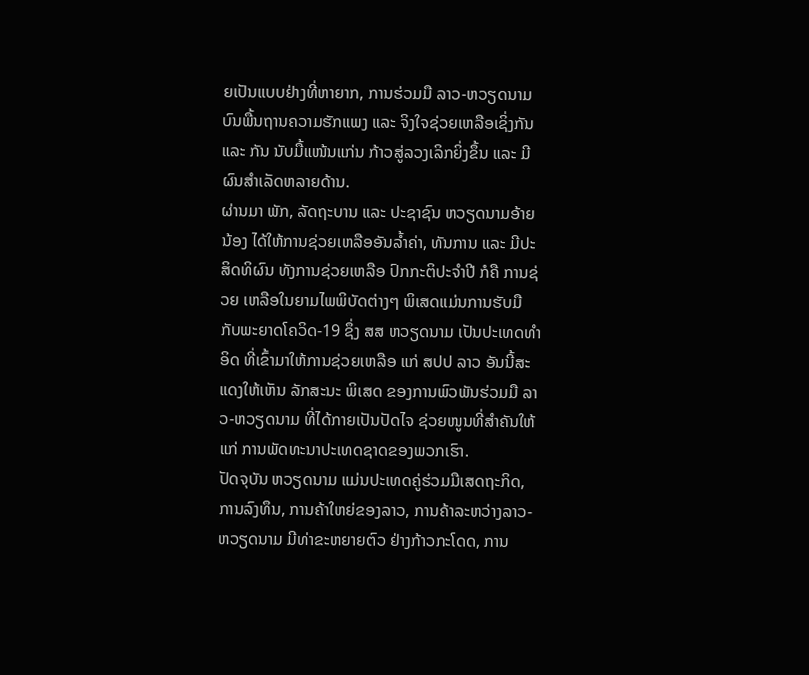ຍເປັນແບບຢ່າງທີ່ຫາຍາກ, ການຮ່ວມມື ລາວ-ຫວຽດນາມ ບົນພື້ນຖານຄວາມຮັກແພງ ແລະ ຈິງໃຈຊ່ວຍເຫລືອເຊິ່ງກັນ ແລະ ກັນ ນັບມື້ແໜ້ນແກ່ນ ກ້າວສູ່ລວງເລິກຍິ່ງຂຶ້ນ ແລະ ມີຜົນສຳເລັດຫລາຍດ້ານ.
ຜ່ານມາ ພັກ, ລັດຖະບານ ແລະ ປະຊາຊົນ ຫວຽດນາມອ້າຍນ້ອງ ໄດ້ໃຫ້ການຊ່ວຍເຫລືອອັນລ້ຳຄ່າ, ທັນການ ແລະ ມີປະສິດທິຜົນ ທັງການຊ່ວຍເຫລືອ ປົກກະຕິປະຈໍາປີ ກໍຄື ການຊ່ວຍ ເຫລືອໃນຍາມໄພພິບັດຕ່າງໆ ພິເສດແມ່ນການຮັບມື ກັບພະຍາດໂຄວິດ-19 ຊຶ່ງ ສສ ຫວຽດນາມ ເປັນປະເທດທຳອິດ ທີ່ເຂົ້າມາໃຫ້ການຊ່ວຍເຫລືອ ແກ່ ສປປ ລາວ ອັນນີ້ສະແດງໃຫ້ເຫັນ ລັກສະນະ ພິເສດ ຂອງການພົວພັນຮ່ວມມື ລາວ-ຫວຽດນາມ ທີ່ໄດ້ກາຍເປັນປັດໄຈ ຊ່ວຍໜູນທີ່ສໍາຄັນໃຫ້ແກ່ ການພັດທະນາປະເທດຊາດຂອງພວກເຮົາ.
ປັດຈຸບັນ ຫວຽດນາມ ແມ່ນປະເທດຄູ່ຮ່ວມມືເສດຖະກິດ, ການລົງທຶນ, ການຄ້າໃຫຍ່ຂອງລາວ, ການຄ້າລະຫວ່າງລາວ-ຫວຽດນາມ ມີທ່າຂະຫຍາຍຕົວ ຢ່າງກ້າວກະໂດດ, ການ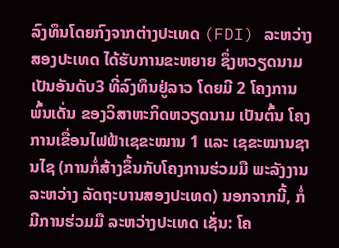ລົງທຶນໂດຍກົງຈາກຕ່າງປະເທດ (FDI) ລະຫວ່າງສອງປະເທດ ໄດ້ຮັບການຂະຫຍາຍ ຊຶ່ງຫວຽດນາມ ເປັນອັນດັບ3 ທີ່ລົງທຶນຢູ່ລາວ ໂດຍມີ 2 ໂຄງການພົ້ນເດັ່ນ ຂອງວິສາຫະກິດຫວຽດນາມ ເປັນຕົ້ນ ໂຄງການເຂື່ອນໄຟຟ້າເຊຂະໝານ 1 ແລະ ເຊຂະໝານຊານໄຊ (ການກໍ່ສ້າງຂຶ້ນກັບໂຄງການຮ່ວມມື ພະລັງງານລະຫວ່າງ ລັດຖະບານສອງປະເທດ) ນອກຈາກນີ້, ກໍ່ມີການຮ່ວມມື ລະຫວ່າງປະເທດ ເຊັ່ນ: ໂຄ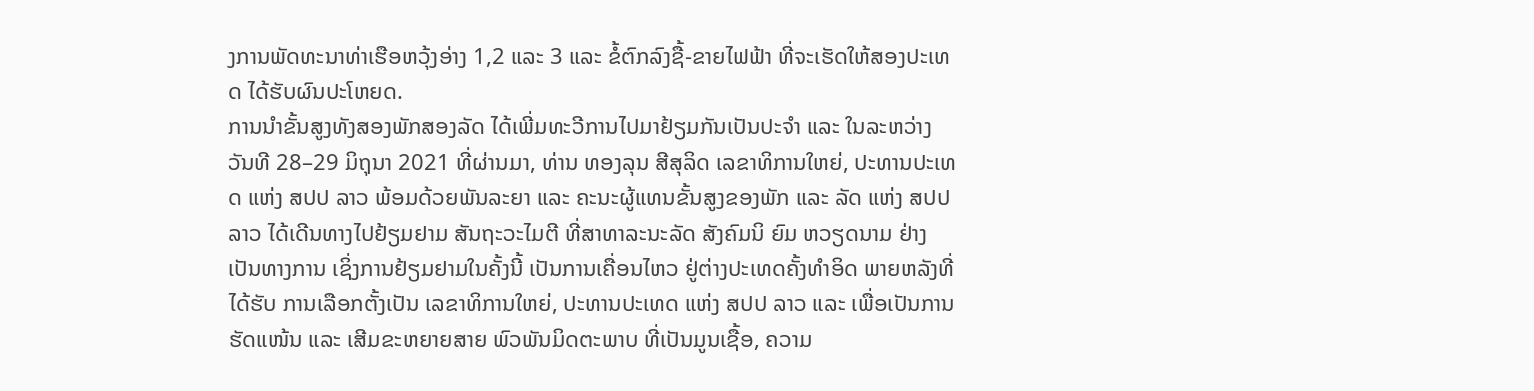ງການພັດທະນາທ່າເຮືອຫວຸ້ງອ່າງ 1,2 ແລະ 3 ແລະ ຂໍ້ຕົກລົງຊື້-ຂາຍໄຟຟ້າ ທີ່ຈະເຮັດໃຫ້ສອງປະເທດ ໄດ້ຮັບຜົນປະໂຫຍດ.
ການນໍາຂັ້ນສູງທັງສອງພັກສອງລັດ ໄດ້ເພີ່ມທະວີການໄປມາຢ້ຽມກັນເປັນປະຈໍາ ແລະ ໃນລະຫວ່າງວັນທີ 28–29 ມິຖຸນາ 2021 ທີ່ຜ່ານມາ, ທ່ານ ທອງລຸນ ສີສຸລິດ ເລຂາທິການໃຫຍ່, ປະທານປະເທດ ແຫ່ງ ສປປ ລາວ ພ້ອມດ້ວຍພັນລະຍາ ແລະ ຄະນະຜູ້ແທນຂັ້ນສູງຂອງພັກ ແລະ ລັດ ແຫ່ງ ສປປ ລາວ ໄດ້ເດີນທາງໄປຢ້ຽມຢາມ ສັນຖະວະໄມຕີ ທີ່ສາທາລະນະລັດ ສັງຄົມນິ ຍົມ ຫວຽດນາມ ຢ່າງເປັນທາງການ ເຊິ່ງການຢ້ຽມຢາມໃນຄັ້ງນີ້ ເປັນການເຄື່ອນໄຫວ ຢູ່ຕ່າງປະເທດຄັ້ງທຳອິດ ພາຍຫລັງທີ່ໄດ້ຮັບ ການເລືອກຕັ້ງເປັນ ເລຂາທິການໃຫຍ່, ປະທານປະເທດ ແຫ່ງ ສປປ ລາວ ແລະ ເພື່ອເປັນການຮັດແໜ້ນ ແລະ ເສີມຂະຫຍາຍສາຍ ພົວພັນມິດຕະພາບ ທີ່ເປັນມູນເຊື້ອ, ຄວາມ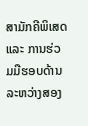ສາມັກຄີພິເສດ ແລະ ການຮ່ວມມືຮອບດ້ານ ລະຫວ່າງສອງ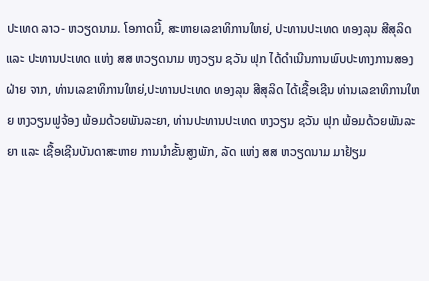ປະເທດ ລາວ- ຫວຽດນາມ. ໂອກາດນີ້, ສະຫາຍເລຂາທິການໃຫຍ່, ປະທານປະເທດ ທອງລຸນ ສີສຸລິດ ແລະ ປະທານປະເທດ ແຫ່ງ ສສ ຫວຽດນາມ ຫງວຽນ ຊວັນ ຟຸກ ໄດ້ດໍາເນີນການພົບປະທາງການສອງຝ່າຍ ຈາກ, ທ່ານເລຂາທິການໃຫຍ່,ປະທານປະເທດ ທອງລຸນ ສີສຸລິດ ໄດ້ເຊື້ອເຊີນ ທ່ານເລຂາທິການໃຫຍ ຫງວຽນຟູຈ້ອງ ພ້ອມດ້ວຍພັນລະຍາ, ທ່ານປະທານປະເທດ ຫງວຽນ ຊວັນ ຟຸກ ພ້ອມດ້ວຍພັນລະຍາ ແລະ ເຊື້ອເຊີນບັນດາສະຫາຍ ການນຳຂັ້ນສູງພັກ, ລັດ ແຫ່ງ ສສ ຫວຽດນາມ ມາຢ້ຽມ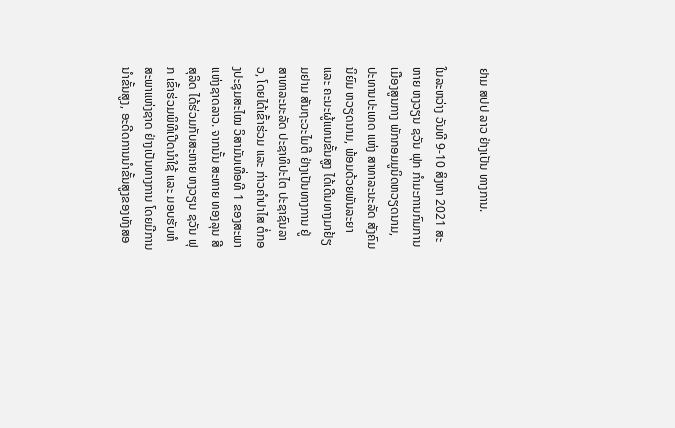ຢາມ ສປປ ລາວ ຢ່າງເປັນ ທາງການ.

ໃນລະຫວ່າງ ວັນທີ 9-10 ສິງຫາ 2021 ສະຫາຍ ຫງວຽນ ຊວັນ ຟຸກ ກໍາມະການກົມການເມືອງສູນກາງ ພັກກອມມູນິດຫວຽດນາມ, ປະທານປະເທດ ແຫ່ງ ສາທາລະນະລັດ ສັງຄົມນິຍົມ ຫວຽດນາມ, ພ້ອມດ້ວຍພັນລະຍາ ແລະ ຄະນະຜູ້ແທນຂັ້ນສູງ ໄດ້ເດີນທາງມາຢ້ຽມຢາມ ສັນຖະວະໄມຕີ ຢ່າງເປັນທາງການ ຢູ່ ສາທາລະນະລັດ ປະຊາທິປະໄຕ ປະຊາຊົນລາວ, ໂດຍໄດ້ເຂົ້າຮ່ວມ ແລະ ກ່າວຄຳປາໄສ ຕໍ່ກອງປະຊຸມສະໄໝ ວິສາມັນເທື່ອທີ 1 ຂອງສະພາແຫ່ງຊາດລາວ. ຈາກນັ້ນ ສະຫາຍ ທອງລຸນ ສີສຸລິດ ໄດ້ຮ່ວມກັບສະຫາຍ ຫງວຽນ ຊວັນ ຟຸກ ເຂົ້າຮ່ວມພິທີເປີດນໍາໃຊ້ ແລະ ມອບຮັບຫໍສະພາແຫ່ງຊາດ ຢ່າງເປັນທາງການ ໂດຍມີການນໍາຂັ້ນສູງ, ອະດີດການນໍາຂັ້ນສູງຂອງທັງສອ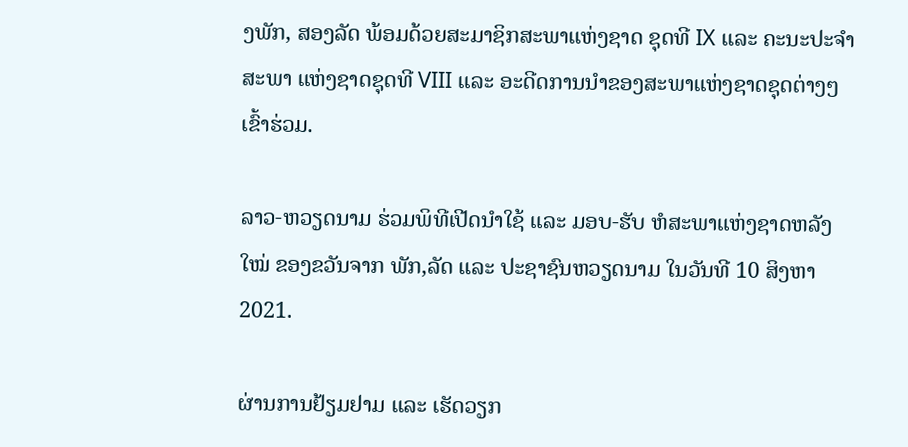ງພັກ, ສອງລັດ ພ້ອມດ້ວຍສະມາຊິກສະພາແຫ່ງຊາດ ຊຸດທີ IX ແລະ ຄະນະປະຈໍາສະພາ ແຫ່ງຊາດຊຸດທີ VIII ແລະ ອະດີດການນໍາຂອງສະພາແຫ່ງຊາດຊຸດຕ່າງໆເຂົ້າຮ່ວມ.

ລາວ-ຫວຽດນາມ ຮ່ວມພິທີເປີດນໍາໃຊ້ ແລະ ມອບ-ຮັບ ຫໍສະພາແຫ່ງຊາດຫລັງໃໝ່ ຂອງຂວັນຈາກ ພັກ,ລັດ ແລະ ປະຊາຊົນຫວຽດນາມ ໃນວັນທີ 10 ສິງຫາ 2021.

ຜ່ານການຢ້ຽມຢາມ ແລະ ເຮັດວຽກ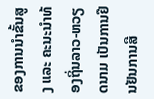ຂອງການນຳຂັ້ນສູງ ແລະ ຄະນະນຳທ້ອງຖິ່ນລາວ-ຫວຽດນາມ ເປັນການຢືນຢັນການສື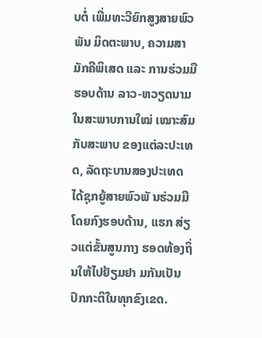ບຕໍ່ ເພີ່ມທະວີຍົກສູງສາຍພົວພັນ ມິດຕະພາບ, ຄວາມສາມັກຄີພິເສດ ແລະ ການຮ່ວມມືຮອບດ້ານ ລາວ-ຫວຽດນາມ ໃນສະພາບການໃໝ່ ເໝາະສົມກັບສະພາບ ຂອງແຕ່ລະປະເທດ, ລັດຖະບານສອງປະເທດ ໄດ້ຊຸກຍູ້ສາຍພົວພັ ນຮ່ວມມືໂດຍກົງຮອບດ້ານ, ແຮກ ສ່ຽວແຕ່ຂັ້ນສູນກາງ ຮອດທ້ອງຖິ່ນໃຫ້ໄປຢ້ຽມຢາ ມກັນເປັນປົກກະຕິໃນທຸກຂົງເຂດ.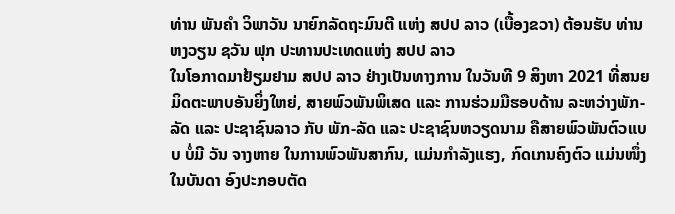ທ່ານ ພັນຄໍາ ວິພາວັນ ນາຍົກລັດຖະມົນຕີ ແຫ່ງ ສປປ ລາວ (ເບື້ອງຂວາ) ຕ້ອນຮັບ ທ່ານ ຫງວຽນ ຊວັນ ຟຸກ ປະທານປະເທດແຫ່ງ ສປປ ລາວ
ໃນໂອກາດມາຢ້ຽມຢາມ ສປປ ລາວ ຢ່າງເປັນທາງການ ໃນວັນທີ 9 ສິງຫາ 2021 ທີ່ສນຍ
ມິດຕະພາບອັນຍິ່ງໃຫຍ່, ສາຍພົວພັນພິເສດ ແລະ ການຮ່ວມມືຮອບດ້ານ ລະຫວ່າງພັກ-ລັດ ແລະ ປະຊາຊົນລາວ ກັບ ພັກ-ລັດ ແລະ ປະຊາຊົນຫວຽດນາມ ຄືສາຍພົວພັນຕົວແບບ ບໍ່ມີ ວັນ ຈາງຫາຍ ໃນການພົວພັນສາກົນ, ແມ່ນກໍາລັງແຮງ, ກົດເກນຄົງຕົວ ແມ່ນໜຶ່ງໃນບັນດາ ອົງປະກອບຕັດ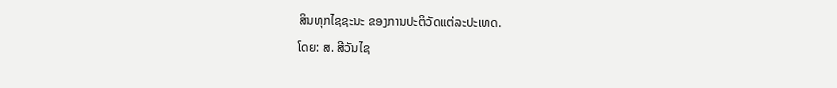ສິນທຸກໄຊຊະນະ ຂອງການປະຕິວັດແຕ່ລະປະເທດ.
ໂດຍ: ສ. ສີວັນໄຊ